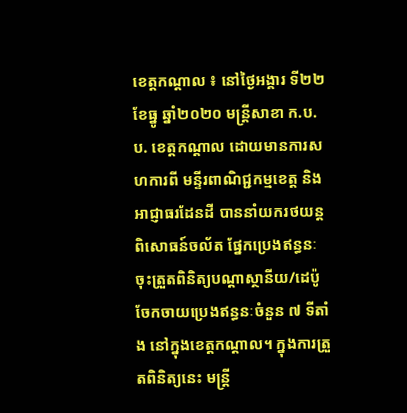ខេត្តកណ្តាល ៖ នៅថ្ងៃអង្គារ ទី២២ ខែធ្នូ ឆ្នាំ២០២០ មន្ត្រីសាខា ក.ប.ប. ខេត្តកណ្តាល ដោយមានការសហការពី មន្ទីរពាណិជ្ជកម្មខេត្ត និងអាជ្ញាធរដែនដី បាននាំយករថយន្តពិសោធន៍ចល័ត ផ្នែកប្រេងឥន្ធនៈ ចុះត្រួតពិនិត្យបណ្តាស្ថានីយ/ដេប៉ូចែកចាយប្រេងឥន្ធនៈចំនួន ៧ ទីតាំង នៅក្នុងខេត្តកណ្តាល។ ក្នុងការត្រួតពិនិត្យនេះ មន្ត្រី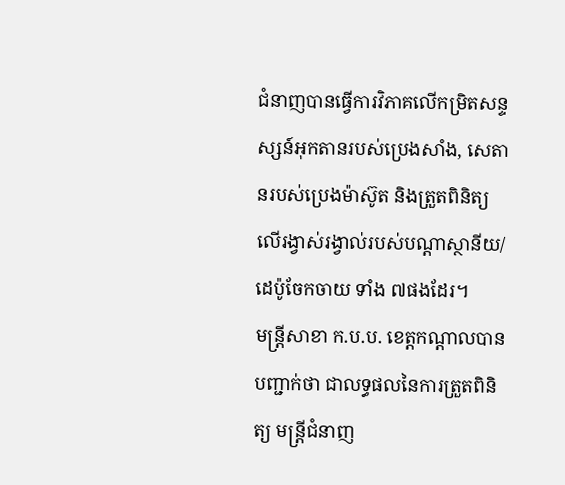ជំនាញបានធ្វើការវិភាគលើកម្រិតសន្ទស្សន៍អុកតានរបស់ប្រេងសាំង, សេតានរបស់ប្រេងម៉ាស៊ូត និងត្រួតពិនិត្យលើរង្វាស់រង្វាល់របស់បណ្តាស្ថានីយ/ដេប៉ូចែកចាយ ទាំង ៧ផងដែរ។
មន្ត្រីសាខា ក.ប.ប. ខេត្តកណ្តាលបានបញ្ជាក់ថា ជាលទ្ធផលនៃការត្រួតពិនិត្យ មន្ត្រីជំនាញ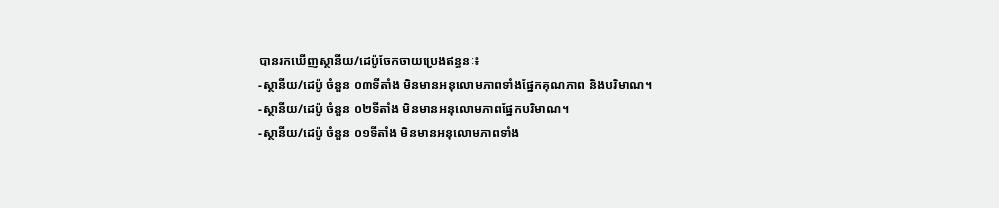បានរកឃើញស្ថានីយ/ដេប៉ូចែកចាយប្រេងឥន្ធនៈ៖
-ស្ថានីយ/ដេប៉ូ ចំនួន ០៣ទីតាំង មិនមានអនុលោមភាពទាំងផ្នែកគុណភាព និងបរិមាណ។
-ស្ថានីយ/ដេប៉ូ ចំនួន ០២ទីតាំង មិនមានអនុលោមភាពផ្នែកបរិមាណ។
-ស្ថានីយ/ដេប៉ូ ចំនួន ០១ទីតាំង មិនមានអនុលោមភាពទាំង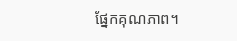ផ្នែកគុណភាព។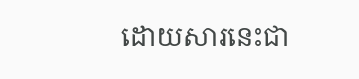ដោយសារនេះជា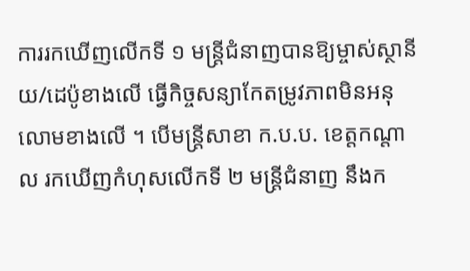ការរកឃើញលើកទី ១ មន្ត្រីជំនាញបានឱ្យម្ចាស់ស្ថានីយ/ដេប៉ូខាងលើ ធ្វើកិច្ចសន្យាកែតម្រូវភាពមិនអនុលោមខាងលើ ។ បើមន្ត្រីសាខា ក.ប.ប. ខេត្តកណ្តាល រកឃើញកំហុសលើកទី ២ មន្ត្រីជំនាញ នឹងក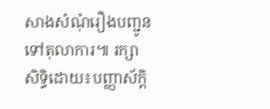សាងសំណុំរឿងបញ្ជូនទៅតុលាការ៕ រក្សាសិទ្ធិដោយ៖បញ្ញាស័ក្តិ